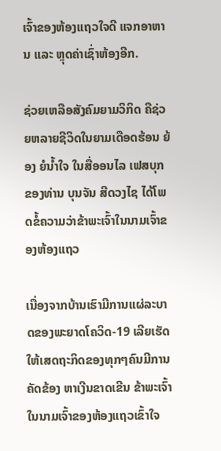ເຈົ້າຂອງຫ້ອງແຖວໃຈດີ ແຈກອາຫານ ແລະ ຫຼຸດຄ່າເຊົ່າຫ້ອງອີກ.

ຊ່ວຍເຫລືອສັງຄົມຍາມວິກິດ ຄືຊ່ວຍຫລາຍຊີວິດໃນຍາມເດືອດຮ້ອນ ຍ້ອງ ຍໍນ້ຳໃຈ ໃນສື່ອອນໄລ ເຟສບຸກ ຂອງທ່ານ ບຸນຈັນ ສີດວງໄຊ ໄດ້ໂພດຂໍ້ຄວາມວ່າຂ້າພະເຈົ້າໃນນາມເຈົ້າຂອງຫ້ອງແຖວ

ເນື່ອງຈາກບ້ານເຮົາມີການແຜ່ລະບາດຂອງພະຍາດໂຄວິດ-19 ເລີຍເຮັດໃຫ້ເສດຖະກິດຂອງທຸກໆຄົນມີການຄັດຂ້ອງ ຫາເງີນຂາດເຂີນ ຂ້າພະເຈົ້າໃນນາມເຈົ້າຂອງຫ້ອງແຖວເຂົ້າໃຈ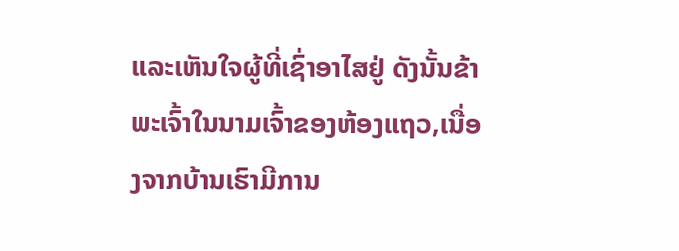ແລະເຫັນໃຈຜູ້ທີ່ເຊົ່າອາໄສຢູ່ ດັງນັ້ນຂ້າພະເຈົ້າໃນນາມເຈົ້າຂອງຫ້ອງແຖວ,ເນື່ອງຈາກບ້ານເຮົາມີການ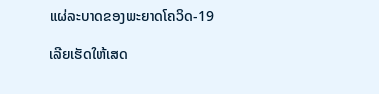ແຜ່ລະບາດຂອງພະຍາດໂຄວິດ-19

ເລີຍເຮັດໃຫ້ເສດ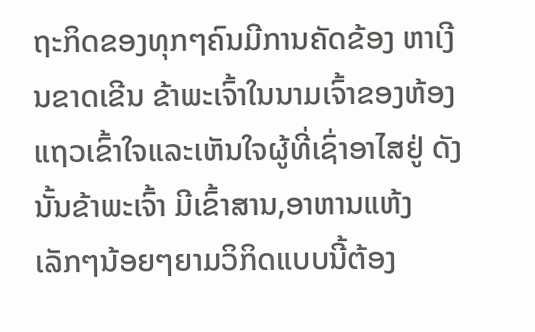ຖະກິດຂອງທຸກໆຄົນມີການຄັດຂ້ອງ ຫາເງີນຂາດເຂີນ ຂ້າພະເຈົ້າໃນນາມເຈົ້າຂອງຫ້ອງແຖວເຂົ້າໃຈແລະເຫັນໃຈຜູ້ທີ່ເຊົ່າອາໄສຢູ່ ດັງນັ້ນຂ້າພະເຈົ້າ ມີເຂົ້າສານ,ອາຫານແຫ້ງເລັກໆນ້ອຍໆຍາມວິກິດແບບນີ້ຕ້ອງ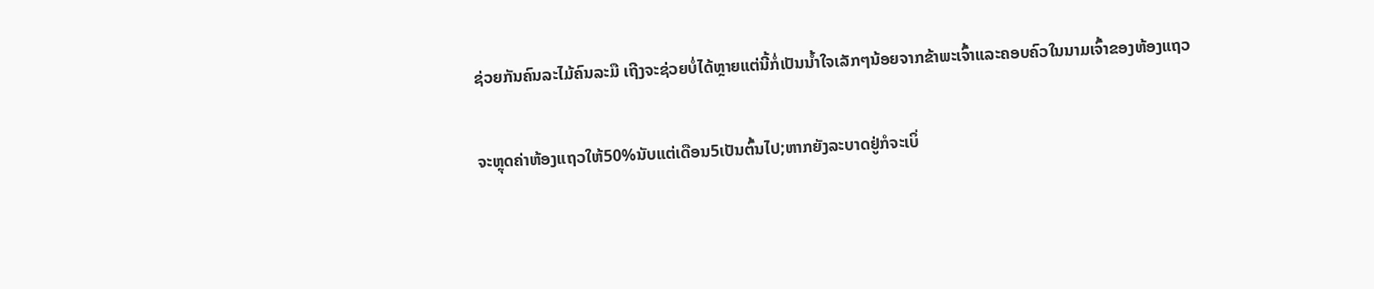ຊ່ວຍກັນຄົນລະໄມ້ຄົນລະມື ເຖີງຈະຊ່ວຍບໍ່ໄດ້ຫຼາຍແຕ່ນີ້ກໍ່ເປັນນໍ້າໃຈເລັກໆນ້ອຍຈາກຂ້າພະເຈົ້າແລະຄອບຄົວໃນນາມເຈົ້າຂອງຫ້ອງແຖວ

ຈະຫຼຸດຄ່າຫ້ອງແຖວໃຫ້50%ນັບແຕ່ເດືອນ5ເປັນຕົ້ນໄປ;ຫາກຍັງລະບາດຢູ່ກໍຈະເບິ່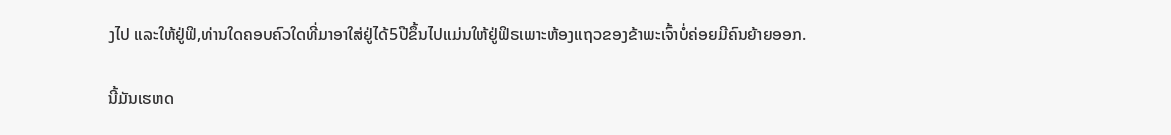ງໄປ ແລະໃຫ້ຢູ່ຟິ,ທ່ານໃດຄອບຄົວໃດທີ່ມາອາໃສ່ຢູ່ໄດ້5ປີຂຶ້ນໄປແມ່ນໃຫ້ຢູ່ຟິຣເພາະຫ້ອງແຖວຂອງຂ້າພະເຈົ້າບໍ່ຄ່ອຍມີຄົນຍ້າຍອອກ.

ນີ້ມັນເຮຫດ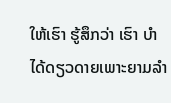ໃຫ້ເຮົາ ຮູ້ສຶກວ່າ ເຮົາ ບໍາໄດ້ດຽວດາຍເພາະຍາມລຳ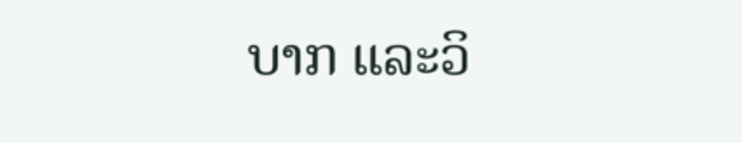ບາກ ແລະວິ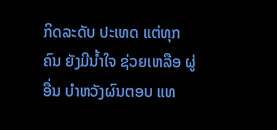ກິດລະດັບ ປະເທດ ແຕ່ທຸກຄົນ ຍັງມີນ້ຳໃຈ ຊ່ວຍເຫລືອ ຜູ່ອື່ນ ບໍາຫວັງຜົນຕອບ ແທ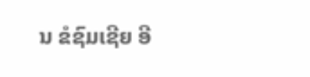ນ ຂໍຊົມເຊີຍ ອີ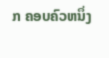ກ ຄອບຄົວຫນຶ່ງ